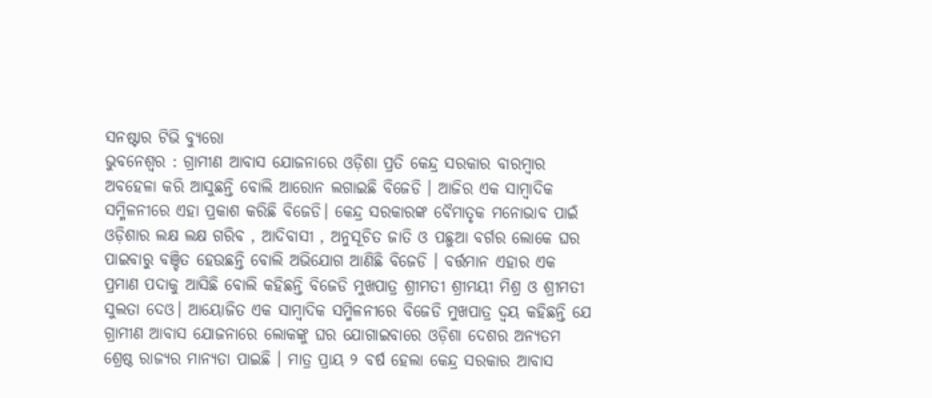ସନଷ୍ଟାର ଟିଭି ବ୍ୟୁରୋ
ଭୁବନେଶ୍ୱର : ଗ୍ରାମୀଣ ଆବାସ ଯୋଜନାରେ ଓଡ଼ିଶା ପ୍ରତି କେନ୍ଦ୍ର ସରକାର ବାରମ୍ବାର ଅବହେଳା କରି ଆସୁଛନ୍ତି ବୋଲି ଆରୋନ ଲଗାଇଛି ବିଜେଡି । ଆଜିର ଏକ ସାମ୍ବାଦିକ ସମ୍ମିଳନୀରେ ଏହା ପ୍ରକାଶ କରିଛି ବିଜେଡି। କେନ୍ଦ୍ର ସରକାରଙ୍କ ବୈମାତୃକ ମନୋଭାବ ପାଇଁ ଓଡ଼ିଶାର ଲକ୍ଷ ଲକ୍ଷ ଗରିବ , ଆଦିବାସୀ , ଅନୁସୂଚିତ ଜାତି ଓ ପଛୁଆ ବର୍ଗର ଲୋକେ ଘର ପାଇବାରୁ ବଞ୍ଚିତ ହେଉଛନ୍ତି ବୋଲି ଅଭିଯୋଗ ଆଣିଛି ବିଜେଡି । ବର୍ତ୍ତମାନ ଏହାର ଏକ ପ୍ରମାଣ ପଦାକୁ ଆସିଛି ବୋଲି କହିଛନ୍ତି ବିଜେଡି ମୁଖପାତ୍ର ଶ୍ରୀମତୀ ଶ୍ରୀମୟୀ ମିଶ୍ର ଓ ଶ୍ରୀମତୀ ସୁଲତା ଦେଓ। ଆୟୋଜିତ ଏକ ସାମ୍ବାଦିକ ସମ୍ମିଳନୀରେ ବିଜେଡି ମୁଖପାତ୍ର ଦ୍ଵୟ କହିଛନ୍ତି ଯେ ଗ୍ରାମୀଣ ଆବାସ ଯୋଜନାରେ ଲୋକଙ୍କୁ ଘର ଯୋଗାଇବାରେ ଓଡ଼ିଶା ଦେଶର ଅନ୍ୟତମ ଶ୍ରେଷ୍ଠ ରାଜ୍ୟର ମାନ୍ୟତା ପାଇଛି । ମାତ୍ର ପ୍ରାୟ ୨ ବର୍ଷ ହେଲା କେନ୍ଦ୍ର ସରକାର ଆବାସ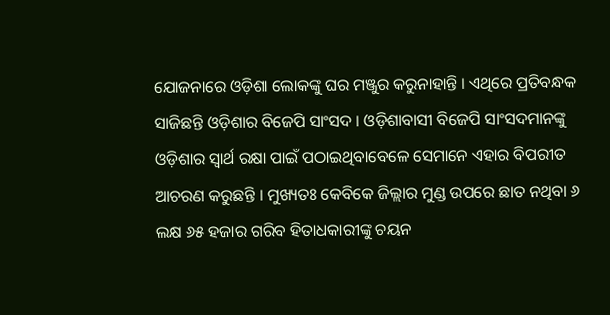ଯୋଜନାରେ ଓଡ଼ିଶା ଲୋକଙ୍କୁ ଘର ମଞ୍ଜୁର କରୁନାହାନ୍ତି । ଏଥିରେ ପ୍ରତିବନ୍ଧକ ସାଜିଛନ୍ତି ଓଡ଼ିଶାର ବିଜେପି ସାଂସଦ । ଓଡ଼ିଶାବାସୀ ବିଜେପି ସାଂସଦମାନଙ୍କୁ ଓଡ଼ିଶାର ସ୍ୱାର୍ଥ ରକ୍ଷା ପାଇଁ ପଠାଇଥିବାବେଳେ ସେମାନେ ଏହାର ବିପରୀତ ଆଚରଣ କରୁଛନ୍ତି । ମୁଖ୍ୟତଃ କେବିକେ ଜିଲ୍ଲାର ମୁଣ୍ଡ ଉପରେ ଛାତ ନଥିବା ୬ ଲକ୍ଷ ୬୫ ହଜାର ଗରିବ ହିତାଧକାରୀଙ୍କୁ ଚୟନ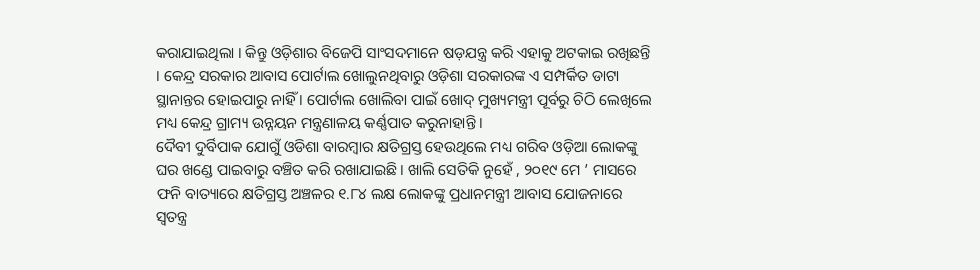କରାଯାଇଥିଲା । କିନ୍ତୁ ଓଡ଼ିଶାର ବିଜେପି ସାଂସଦମାନେ ଷଡ଼ଯନ୍ତ୍ର କରି ଏହାକୁ ଅଟକାଇ ରଖିଛନ୍ତି । କେନ୍ଦ୍ର ସରକାର ଆବାସ ପୋର୍ଟାଲ ଖୋଲୁନଥିବାରୁ ଓଡ଼ିଶା ସରକାରଙ୍କ ଏ ସମ୍ପର୍କିତ ଡାଟା ସ୍ଥାନାନ୍ତର ହୋଇପାରୁ ନାହିଁ । ପୋର୍ଟାଲ ଖୋଲିବା ପାଇଁ ଖୋଦ୍ ମୁଖ୍ୟମନ୍ତ୍ରୀ ପୂର୍ବରୁ ଚିଠି ଲେଖିଲେ ମଧ୍ୟ କେନ୍ଦ୍ର ଗ୍ରାମ୍ୟ ଉନ୍ନୟନ ମନ୍ତ୍ରଣାଳୟ କର୍ଣ୍ଣପାତ କରୁନାହାନ୍ତି ।
ଦୈବୀ ଦୁର୍ବିପାକ ଯୋଗୁଁ ଓଡିଶା ବାରମ୍ବାର କ୍ଷତିଗ୍ରସ୍ତ ହେଉଥିଲେ ମଧ୍ୟ ଗରିବ ଓଡ଼ିଆ ଲୋକଙ୍କୁ ଘର ଖଣ୍ଡେ ପାଇବାରୁ ବଞ୍ଚିତ କରି ରଖାଯାଇଛି । ଖାଲି ସେତିକି ନୁହେଁ , ୨୦୧୯ ମେ ’ ମାସରେ ଫନି ବାତ୍ୟାରେ କ୍ଷତିଗ୍ରସ୍ତ ଅଞ୍ଚଳର ୧.୮୪ ଲକ୍ଷ ଲୋକଙ୍କୁ ପ୍ରଧାନମନ୍ତ୍ରୀ ଆବାସ ଯୋଜନାରେ ସ୍ଵତନ୍ତ୍ର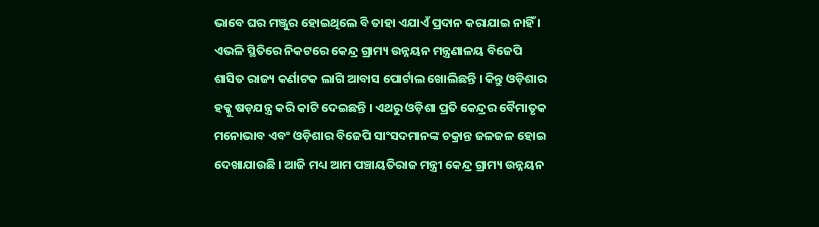ଭାବେ ଘର ମଞ୍ଜୁର ହୋଇଥିଲେ ବି ତାହା ଏଯାଏଁ ପ୍ରଦାନ କରାଯାଇ ନାହିଁ । ଏଭଳି ସ୍ଥିତିରେ ନିକଟରେ କେନ୍ଦ୍ର ଗ୍ରାମ୍ୟ ଉନ୍ନୟନ ମନ୍ତ୍ରଣାଳୟ ବିଜେପି ଶାସିତ ରାଜ୍ୟ କର୍ଣାଟକ ଲାଗି ଆବାସ ପୋର୍ଟାଲ ଖୋଲିଛନ୍ତି । କିନ୍ତୁ ଓଡ଼ିଶାର ହକ୍କୁ ଷଡ଼ଯନ୍ତ୍ର କରି କାଟି ଦେଇଛନ୍ତି । ଏଥରୁ ଓଡ଼ିଶା ପ୍ରତି କେନ୍ଦ୍ରର ବୈମାତୃକ ମନୋଭାବ ଏବଂ ଓଡ଼ିଶାର ବିଜେପି ସାଂସଦମାନଙ୍କ ଚକ୍ରାନ୍ତ ଜଳଜଳ ହୋଇ ଦେଖାଯାଉଛି । ଆଜି ମଧ୍ୟ ଆମ ପଞ୍ଚାୟତିରାଜ ମନ୍ତ୍ରୀ କେନ୍ଦ୍ର ଗ୍ରାମ୍ୟ ଉନ୍ନୟନ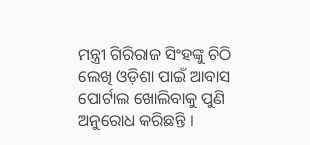ମନ୍ତ୍ରୀ ଗିରିରାଜ ସିଂହଙ୍କୁ ଚିଠି ଲେଖି ଓଡ଼ିଶା ପାଇଁ ଆବାସ ପୋର୍ଟାଲ ଖୋଲିବାକୁ ପୁଣି ଅନୁରୋଧ କରିଛନ୍ତି ।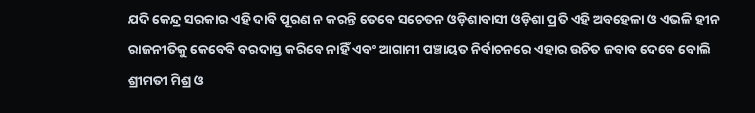ଯଦି କେନ୍ଦ୍ର ସରକାର ଏହି ଦାବି ପୂରଣ ନ କରନ୍ତି ତେବେ ସଚେତନ ଓଡ଼ିଶାବାସୀ ଓଡ଼ିଶା ପ୍ରତି ଏହି ଅବହେଳା ଓ ଏଭଳି ହୀନ ରାଜନୀତିକୁ କେବେବି ବରଦାସ୍ତ କରିବେ ନାହିଁ ଏବଂ ଆଗାମୀ ପଞ୍ଚାୟତ ନିର୍ବାଚନରେ ଏହାର ଉଚିତ ଜବାବ ଦେବେ ବୋଲି ଶ୍ରୀମତୀ ମିଶ୍ର ଓ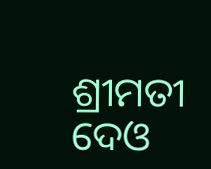ଶ୍ରୀମତୀ ଦେଓ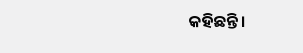କହିଛନ୍ତି ।